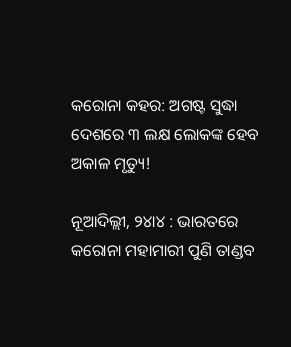କରୋନା କହର: ଅଗଷ୍ଟ ସୁଦ୍ଧା ଦେଶରେ ୩ ଲକ୍ଷ ଲୋକଙ୍କ ହେବ ଅକାଳ ମୃତ୍ୟୁ!

ନୂଆଦିଲ୍ଲୀ, ୨୪ା୪ : ଭାରତରେ କରୋନା ମହାମାରୀ ପୁଣି ତାଣ୍ଡବ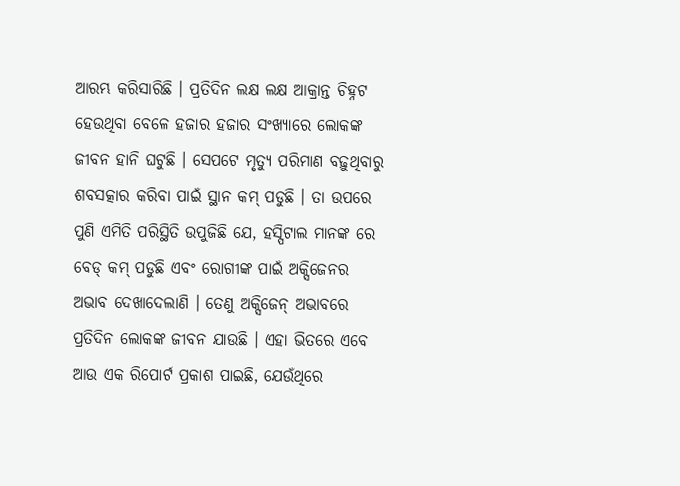ଆରମ୍ଭ କରିସାରିଛି । ପ୍ରତିଦିନ ଲକ୍ଷ ଲକ୍ଷ ଆକ୍ରାନ୍ତ ଚିହ୍ନଟ ହେଉଥିବା ବେଳେ ହଜାର ହଜାର ସଂଖ୍ୟାରେ ଲୋକଙ୍କ ଜୀବନ ହାନି ଘଟୁଛି । ସେପଟେ ମୃତ୍ୟୁ ପରିମାଣ ବଢ଼ୁଥିବାରୁ ଶବସତ୍କାର କରିବା ପାଇଁ ସ୍ଥାନ କମ୍ ପଡୁଛି । ତା ଉପରେ ପୁଣି ଏମିତି ପରିସ୍ଥିତି ଉପୁଜିଛି ଯେ, ହସ୍ପିଟାଲ ମାନଙ୍କ ରେ ବେଡ୍ କମ୍ ପଡୁଛି ଏବଂ ରୋଗୀଙ୍କ ପାଇଁ ଅକ୍ସିଜେନର ଅଭାବ ଦେଖାଦେଲାଣି । ତେଣୁ ଅକ୍ସିଜେନ୍ ଅଭାବରେ ପ୍ରତିଦିନ ଲୋକଙ୍କ ଜୀବନ ଯାଉଛି । ଏହା ଭିତରେ ଏବେ ଆଉ ଏକ ରିପୋର୍ଟ ପ୍ରକାଶ ପାଇଛି, ଯେଉଁଥିରେ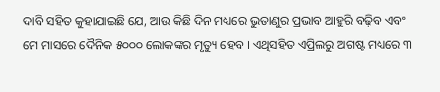ଦାବି ସହିତ କୁହାଯାଇଛି ଯେ, ଆଉ କିଛି ଦିନ ମଧ୍ୟରେ ଭୁତାଣୁର ପ୍ରଭାବ ଆହୁରି ବଢ଼ିବ ଏବଂ ମେ ମାସରେ ଦୈନିକ ୫୦୦୦ ଲୋକଙ୍କର ମୃତ୍ୟୁ ହେବ । ଏଥିସହିତ ଏପ୍ରିଲରୁ ଅଗଷ୍ଟ ମଧ୍ୟରେ ୩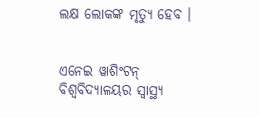ଲକ୍ଷ ଲୋକଙ୍କ ମୃତ୍ୟୁ ହେବ ।


ଏନେଇ ୱାଶିଂଟନ୍ ବିଶ୍ୱବିଦ୍ୟାଳୟର ସ୍ୱାସ୍ଥ୍ୟ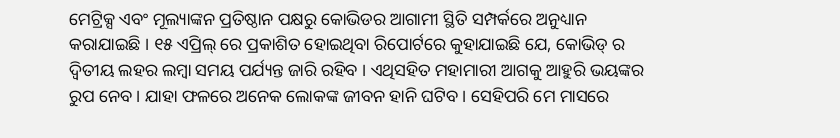ମେଟ୍ରିକ୍ସ ଏବଂ ମୂଲ୍ୟାଙ୍କନ ପ୍ରତିଷ୍ଠାନ ପକ୍ଷରୁ କୋଭିଡର ଆଗାମୀ ସ୍ଥିତି ସମ୍ପର୍କରେ ଅନୁଧ୍ୟାନ କରାଯାଇଛି । ୧୫ ଏପ୍ରିଲ୍ ରେ ପ୍ରକାଶିତ ହୋଇଥିବା ରିପୋର୍ଟରେ କୁହାଯାଇଛି ଯେ, କୋଭିଡ୍ ର ଦ୍ୱିତୀୟ ଲହର ଲମ୍ବା ସମୟ ପର୍ଯ୍ୟନ୍ତ ଜାରି ରହିବ । ଏଥିସହିତ ମହାମାରୀ ଆଗକୁ ଆହୁରି ଭୟଙ୍କର ରୁପ ନେବ । ଯାହା ଫଳରେ ଅନେକ ଲୋକଙ୍କ ଜୀବନ ହାନି ଘଟିବ । ସେହିପରି ମେ ମାସରେ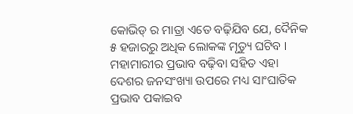କୋଭିଡ୍ ର ମାତ୍ରା ଏତେ ବଢ଼ିଯିବ ଯେ, ଦୈନିକ ୫ ହଜାରରୁ ଅଧିକ ଲୋକଙ୍କ ମୃତ୍ୟୁ ଘଟିବ । ମହାମାରୀର ପ୍ରଭାବ ବଢ଼ିବା ସହିତ ଏହା ଦେଶର ଜନସଂଖ୍ୟା ଉପରେ ମଧ୍ୟ ସାଂଘାତିକ ପ୍ରଭାବ ପକାଇବ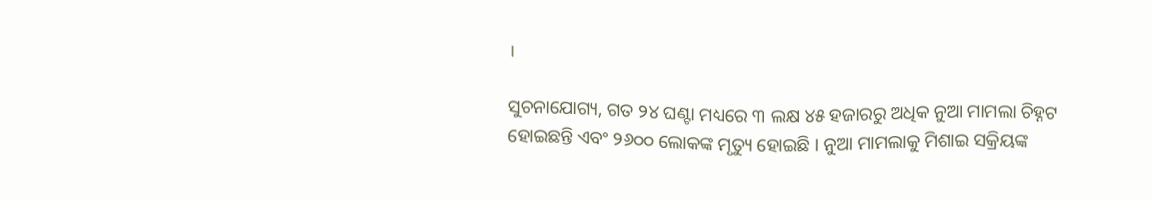।

ସୁଚନାଯୋଗ୍ୟ, ଗତ ୨୪ ଘଣ୍ଟା ମଧ୍ୟରେ ୩ ଲକ୍ଷ ୪୫ ହଜାରରୁ ଅଧିକ ନୁଆ ମାମଲା ଚିହ୍ନଟ ହୋଇଛନ୍ତି ଏବଂ ୨୬୦୦ ଲୋକଙ୍କ ମୃତ୍ୟୁ ହୋଇଛି । ନୁଆ ମାମଲାକୁ ମିଶାଇ ସକ୍ରିୟଙ୍କ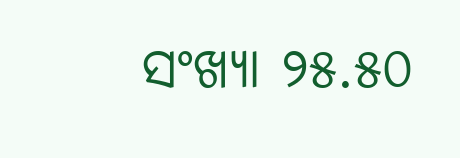ସଂଖ୍ୟା ୨୫.୫୦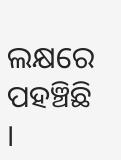ଲକ୍ଷରେ ପହଞ୍ଚିଛି ।